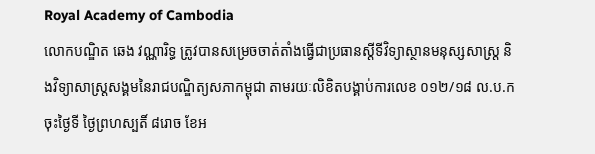Royal Academy of Cambodia
លោកបណ្ឌិត ឆេង វណ្ណារិទ្ធ ត្រូវបានសម្រេចចាត់តាំងធ្វើជាប្រធានស្តីទីវិទ្យាស្ថានមនុស្សសាស្ត្រ និងវិទ្យាសាស្ត្រសង្គមនៃរាជបណ្ឌិត្យសភាកម្ពុជា តាមរយៈលិខិតបង្គាប់ការលេខ ០១២/១៨ ល.ប.ក ចុះថ្ងៃទី ថ្ងៃព្រហស្បតិ៍ ៨រោច ខែអ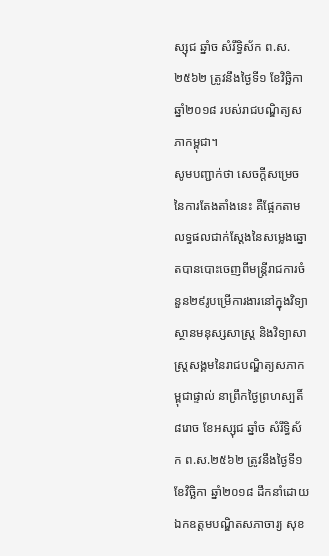ស្សុជ ឆ្នាំច សំរឹទ្ធិស័ក ព.ស.២៥៦២ ត្រូវនឹងថ្ងៃទី១ ខែវិច្ឆិកា ឆ្នាំ២០១៨ របស់រាជបណ្ឌិត្យសភាកម្ពុជា។
សូមបញ្ជាក់ថា សេចក្តីសម្រេចនៃការតែងតាំងនេះ គឺផ្អែកតាមលទ្ធផលជាក់ស្តែងនៃសម្លេងឆ្នោតបានបោះចេញពីមន្ត្រីរាជការចំនួន២៩រូបម្រើការងារនៅក្នុងវិទ្យាស្ថានមនុស្សសាស្ត្រ និងវិទ្យាសាស្ត្រសង្គមនៃរាជបណ្ឌិត្យសភាកម្ពុជាផ្ទាល់ នាព្រឹកថ្ងៃព្រហស្បតិ៍ ៨រោច ខែអស្សុជ ឆ្នាំច សំរឹទ្ធិស័ក ព.ស.២៥៦២ ត្រូវនឹងថ្ងៃទី១ ខែវិច្ឆិកា ឆ្នាំ២០១៨ ដឹកនាំដោយ ឯកឧត្តមបណ្ឌិតសភាចារ្យ សុខ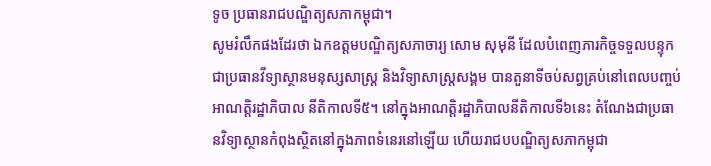ទូច ប្រធានរាជបណ្ឌិត្យសភាកម្ពុជា។
សូមរំលឹកផងដែរថា ឯកឧត្តមបណ្ឌិត្យសភាចារ្យ សោម សុមុនី ដែលបំពេញភារកិច្ចទទួលបន្ទុកជាប្រធានវីទ្យាស្ថានមនុស្សសាស្ត្រ និងវិទ្យាសាស្ត្រសង្គម បានតួនាទីចប់សព្វគ្រប់នៅពេលបញ្ចប់អាណត្តិរដ្ឋាភិបាល នីតិកាលទី៥។ នៅក្នុងអាណត្តិរដ្ឋាភិបាលនីតិកាលទី៦នេះ តំណែងជាប្រធានវិទ្យាស្ថានកំពុងស្ថិតនៅក្នុងភាពទំនេរនៅឡើយ ហើយរាជបបណ្ឌិត្យសភាកម្ពុជា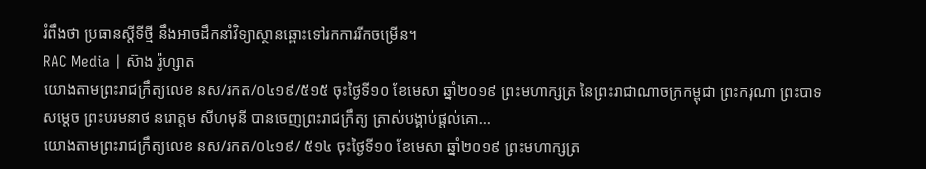រំពឹងថា ប្រធានស្តីទីថ្មី នឹងអាចដឹកនាំវិទ្យាស្ថានឆ្ពោះទៅរកការរីកចម្រើន។
RAC Media | ស៊ាង រ៉ូហ្សាត
យោងតាមព្រះរាជក្រឹត្យលេខ នស/រកត/០៤១៩/៥១៥ ចុះថ្ងៃទី១០ ខែមេសា ឆ្នាំ២០១៩ ព្រះមហាក្សត្រ នៃព្រះរាជាណាចក្រកម្ពុជា ព្រះករុណា ព្រះបាទ សម្តេច ព្រះបរមនាថ នរោត្តម សីហមុនី បានចេញព្រះរាជក្រឹត្យ ត្រាស់បង្គាប់ផ្តល់គោ...
យោងតាមព្រះរាជក្រឹត្យលេខ នស/រកត/០៤១៩/ ៥១៤ ចុះថ្ងៃទី១០ ខែមេសា ឆ្នាំ២០១៩ ព្រះមហាក្សត្រ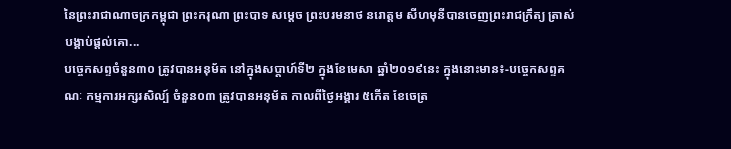នៃព្រះរាជាណាចក្រកម្ពុជា ព្រះករុណា ព្រះបាទ សម្តេច ព្រះបរមនាថ នរោត្តម សីហមុនីបានចេញព្រះរាជក្រឹត្យ ត្រាស់បង្គាប់ផ្តល់គោ...
បច្ចេកសព្ទចំនួន៣០ ត្រូវបានអនុម័ត នៅក្នុងសប្តាហ៍ទី២ ក្នុងខែមេសា ឆ្នាំ២០១៩នេះ ក្នុងនោះមាន៖-បច្ចេកសព្ទគណៈ កម្មការអក្សរសិល្ប៍ ចំនួន០៣ ត្រូវបានអនុម័ត កាលពីថ្ងៃអង្គារ ៥កើត ខែចេត្រ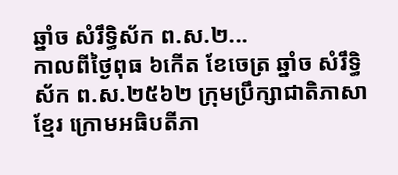ឆ្នាំច សំរឹទ្ធិស័ក ព.ស.២...
កាលពីថ្ងៃពុធ ៦កេីត ខែចេត្រ ឆ្នាំច សំរឹទ្ធិស័ក ព.ស.២៥៦២ ក្រុមប្រឹក្សាជាតិភាសាខ្មែរ ក្រោមអធិបតីភា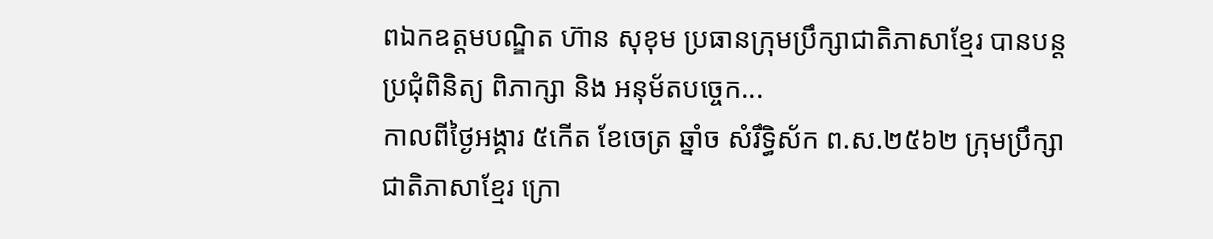ពឯកឧត្តមបណ្ឌិត ហ៊ាន សុខុម ប្រធានក្រុមប្រឹក្សាជាតិភាសាខ្មែរ បានបន្តប្រជុំពិនិត្យ ពិភាក្សា និង អនុម័តបច្ចេក...
កាលពីថ្ងៃអង្គារ ៥កេីត ខែចេត្រ ឆ្នាំច សំរឹទ្ធិស័ក ព.ស.២៥៦២ ក្រុមប្រឹក្សាជាតិភាសាខ្មែរ ក្រោ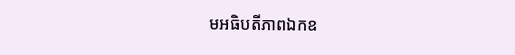មអធិបតីភាពឯកឧ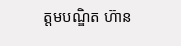ត្តមបណ្ឌិត ហ៊ាន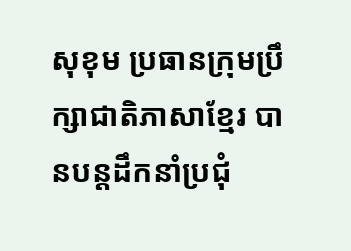សុខុម ប្រធានក្រុមប្រឹក្សាជាតិភាសាខ្មែរ បានបន្តដឹកនាំប្រជុំ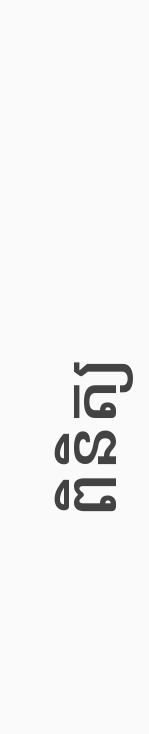ពិនិត្យ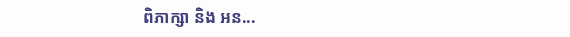ពិភាក្សា និង អន...